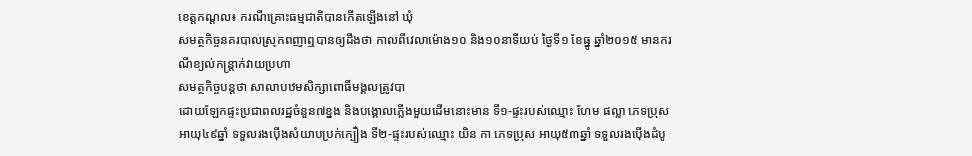ខេត្តកណ្តល៖ ករណីគ្រោះធម្មជាតិបានកើតឡើងនៅ ឃុំ
សមត្ថកិច្ចនគរបាលស្រុកពញាឮបានឲ្យដឹងថា កាលពីវេលាម៉ោង១០ និង១០នាទីយប់ ថ្ងៃទី១ ខែធ្នូ ឆ្នាំ២០១៥ មានករណីខ្យល់កន្ត្រាក់វាយប្រហា
សមត្ថកិច្ចបន្តថា សាលាបឋមសិក្សាពោធិ៍មង្គលត្រូវបា
ដោយឡែកផ្ទះប្រជាពលរដ្ឋចំនួន៧ខ្នង និងបង្គោលភ្លើងមួយដើមនោះមាន ទី១-ផ្ទះរបស់ឈ្មោះ ហែម ផល្លា ភេទប្រុស អាយុ៤៩ឆ្នាំ ទទួលរងប៉ើងសំយាបប្រក់ក្បឿង ទី២-ផ្ទះរបស់ឈ្មោះ យិន កា ភេទប្រុស អាយុ៥៣ឆ្នាំ ទទួលរងប៉ើងដំបូ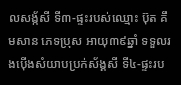លសង្ក័សី ទី៣-ផ្ទះរបស់ឈ្មោះ ប៊ុត គឹមសាន ភេទប្រុស អាយុ៣៩ឆ្នាំ ទទួលរងប៉ើងសំយាបប្រក់ស័ង្គសី ទី៤-ផ្ទះរប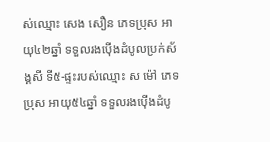ស់ឈ្មោះ សេង សឿន ភេទប្រុស អាយុ៤២ឆ្នាំ ទទួលរងប៉ើងដំបូលប្រក់ស័ង្គសី ទី៥-ផ្ទះរបស់ឈ្មោះ ស ម៉ៅ ភេទប្រុស អាយុ៥៤ឆ្នាំ ទទួលរងប៉ើងដំបូ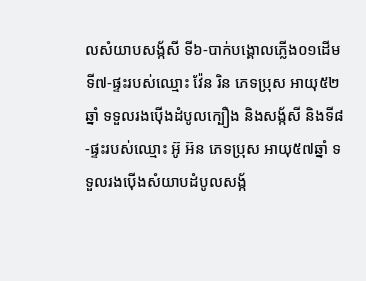លសំយាបសង្ក័សី ទី៦-បាក់បង្គោលភ្លើង០១ដើម ទី៧-ផ្ទះរបស់ឈ្មោះ វ៉ែន រិន ភេទប្រុស អាយុ៥២ឆ្នាំ ទទួលរងប៉ើងដំបូលក្បឿង និងសង្ក័សី និងទី៨-ផ្ទះរបស់ឈ្មោះ អ៊ូ អ៊ន ភេទប្រុស អាយុ៥៧ឆ្នាំ ទទួលរងប៉ើងសំយាបដំបូលសង្ក័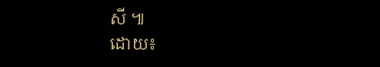សី ៕
ដោយ៖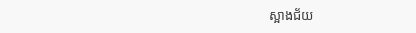ស្អាងជ័យ